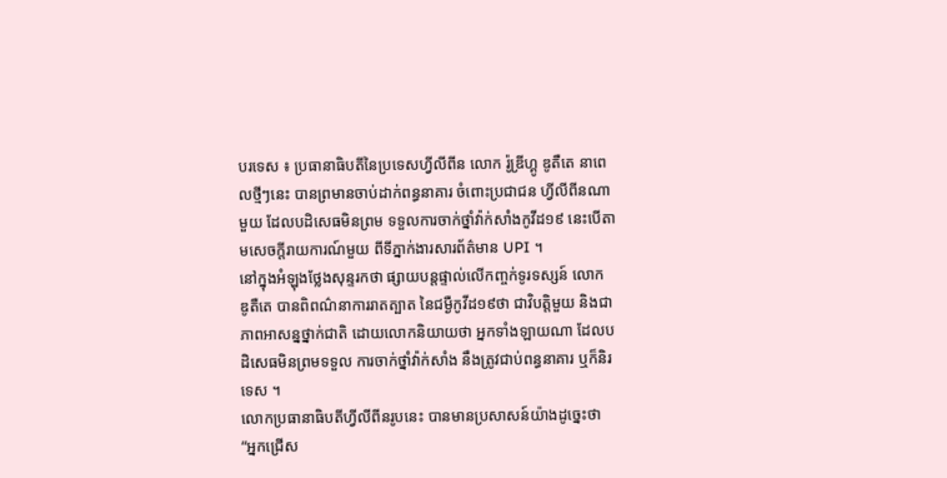បរទេស ៖ ប្រធានាធិបតីនៃប្រទេសហ្វីលីពីន លោក រ៉ូឌ្រីហ្គូ ឌូតឺតេ នាពេលថ្មីៗនេះ បានព្រមានចាប់ដាក់ពន្ធនាគារ ចំពោះប្រជាជន ហ្វីលីពីនណាមួយ ដែលបដិសេធមិនព្រម ទទួលការចាក់ថ្នាំវ៉ាក់សាំងកូវីដ១៩ នេះបើតាមសេចក្តីរាយការណ៍មួយ ពីទីភ្នាក់ងារសារព័ត៌មាន UPI ។
នៅក្នុងអំឡុងថ្លែងសុន្ទរកថា ផ្សាយបន្តផ្ទាល់លើកញ្ចក់ទូរទស្សន៍ លោក ឌូតឺតេ បានពិពណ៌នាការរាតត្បាត នៃជម្ងឺកូវីដ១៩ថា ជាវិបត្តិមួយ និងជាភាពអាសន្នថ្នាក់ជាតិ ដោយលោកនិយាយថា អ្នកទាំងឡាយណា ដែលបដិសេធមិនព្រមទទួល ការចាក់ថ្នាំវ៉ាក់សាំង នឹងត្រូវជាប់ពន្ធនាគារ ឬក៏និរទេស ។
លោកប្រធានាធិបតីហ្វីលីពីនរូបនេះ បានមានប្រសាសន៍យ៉ាងដូច្នេះថា “អ្នកជ្រើស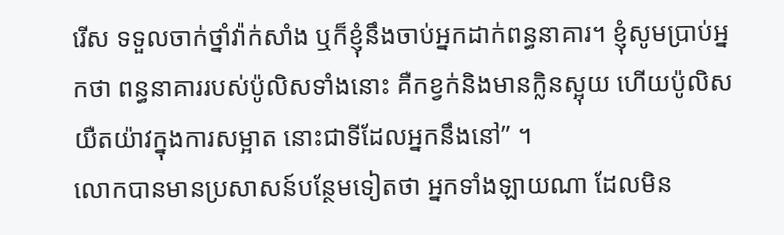រើស ទទួលចាក់ថ្នាំវ៉ាក់សាំង ឬក៏ខ្ញុំនឹងចាប់អ្នកដាក់ពន្ធនាគារ។ ខ្ញុំសូមប្រាប់អ្នកថា ពន្ធនាគាររបស់ប៉ូលិសទាំងនោះ គឺកខ្វក់និងមានក្លិនស្អុយ ហើយប៉ូលិសយឺតយ៉ាវក្នុងការសម្អាត នោះជាទីដែលអ្នកនឹងនៅ” ។
លោកបានមានប្រសាសន៍បន្ថែមទៀតថា អ្នកទាំងឡាយណា ដែលមិន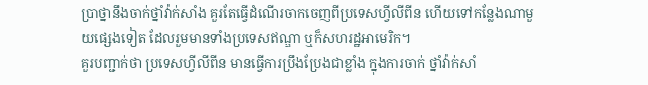ប្រាថ្នានឹងចាក់ថ្នាំវ៉ាក់សាំង គួរតែធ្វើដំណើរចាកចេញពីប្រទេសហ្វីលីពីន ហើយទៅកន្លែងណាមួយផ្សេងទៀត ដែលរួមមានទាំងប្រទេសឥណ្ឌា ឬក៏សហរដ្ឋអាមេរិក។
គួរបញ្ជាក់ថា ប្រទេសហ្វីលីពីន មានធ្វើការប្រឹងប្រែងជាខ្លាំង ក្នុងការចាក់ ថ្នាំវ៉ាក់សាំ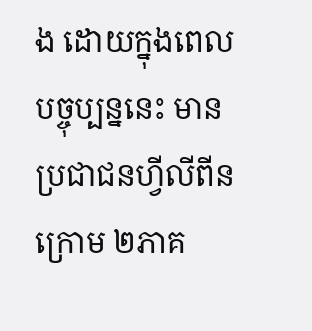ង ដោយក្នុងពេលបច្ចុប្បន្ននេះ មានប្រជាជនហ្វីលីពីនក្រោម ២ភាគ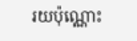រយប៉ុណ្ណោះ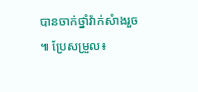បានចាក់ថ្នាំវ៉ាក់សំាងរួច ៕ ប្រែសម្រួល៖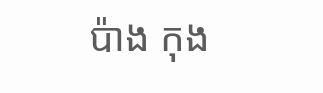ប៉ាង កុង